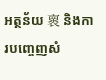អត្ថន័យ 褱 និងការបញ្ចេញសំ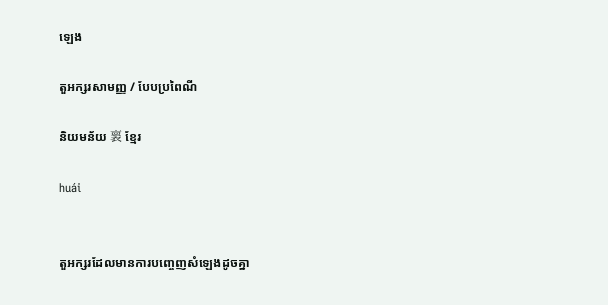ឡេង

តួអក្សរសាមញ្ញ / បែបប្រពៃណី

និយមន័យ 褱 ខ្មែរ

huái


តួអក្សរដែលមានការបញ្ចេញសំឡេងដូចគ្នា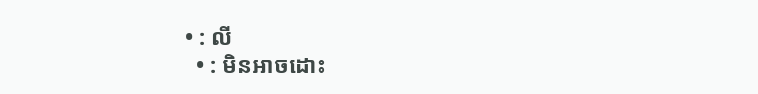• : លី
  • : មិនអាចដោះ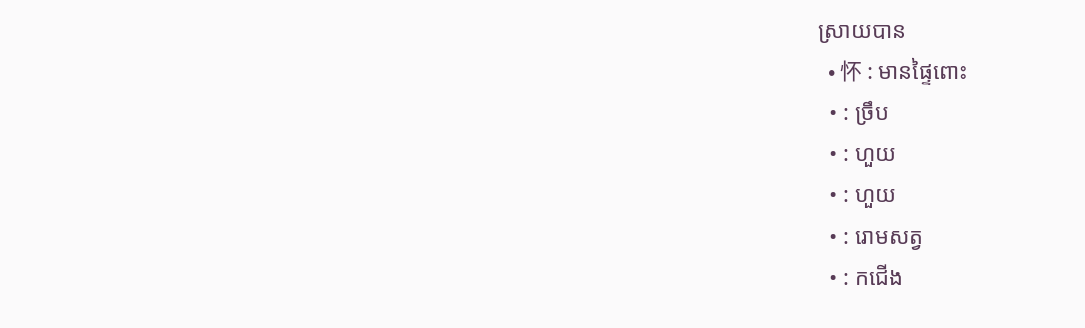ស្រាយបាន
  • 怀 : មានផ្ទៃពោះ
  • : ច្រឹប
  • : ហួយ
  • : ហួយ
  • : រោមសត្វ
  • : កជើង